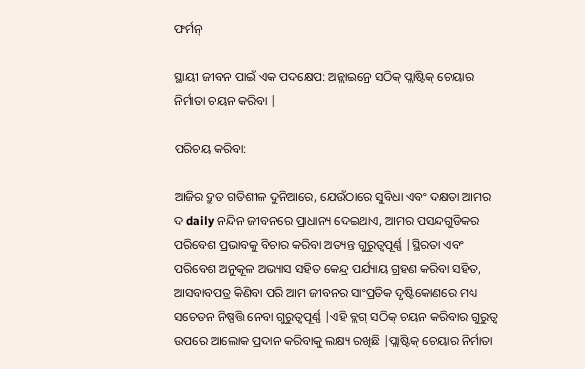ଫର୍ମନ୍

ସ୍ଥାୟୀ ଜୀବନ ପାଇଁ ଏକ ପଦକ୍ଷେପ: ଅନ୍ଲାଇନ୍ରେ ସଠିକ୍ ପ୍ଲାଷ୍ଟିକ୍ ଚେୟାର ନିର୍ମାତା ଚୟନ କରିବା |

ପରିଚୟ କରିବା:

ଆଜିର ଦ୍ରୁତ ଗତିଶୀଳ ଦୁନିଆରେ, ଯେଉଁଠାରେ ସୁବିଧା ଏବଂ ଦକ୍ଷତା ଆମର ଦ daily ନନ୍ଦିନ ଜୀବନରେ ପ୍ରାଧାନ୍ୟ ଦେଇଥାଏ, ଆମର ପସନ୍ଦଗୁଡିକର ପରିବେଶ ପ୍ରଭାବକୁ ବିଚାର କରିବା ଅତ୍ୟନ୍ତ ଗୁରୁତ୍ୱପୂର୍ଣ୍ଣ |ସ୍ଥିରତା ଏବଂ ପରିବେଶ ଅନୁକୂଳ ଅଭ୍ୟାସ ସହିତ କେନ୍ଦ୍ର ପର୍ଯ୍ୟାୟ ଗ୍ରହଣ କରିବା ସହିତ, ଆସବାବପତ୍ର କିଣିବା ପରି ଆମ ଜୀବନର ସାଂପ୍ରତିକ ଦୃଷ୍ଟିକୋଣରେ ମଧ୍ୟ ସଚେତନ ନିଷ୍ପତ୍ତି ନେବା ଗୁରୁତ୍ୱପୂର୍ଣ୍ଣ |ଏହି ବ୍ଲଗ୍ ସଠିକ୍ ଚୟନ କରିବାର ଗୁରୁତ୍ୱ ଉପରେ ଆଲୋକ ପ୍ରଦାନ କରିବାକୁ ଲକ୍ଷ୍ୟ ରଖିଛି |ପ୍ଲାଷ୍ଟିକ୍ ଚେୟାର ନିର୍ମାତା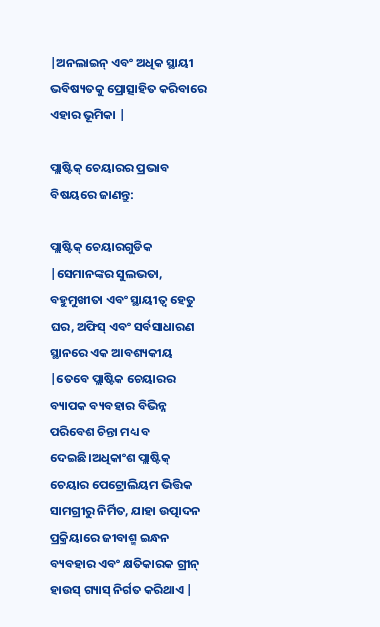|ଅନଲାଇନ୍ ଏବଂ ଅଧିକ ସ୍ଥାୟୀ ଭବିଷ୍ୟତକୁ ପ୍ରୋତ୍ସାହିତ କରିବାରେ ଏହାର ଭୂମିକା |

ପ୍ଲାଷ୍ଟିକ୍ ଚେୟାରର ପ୍ରଭାବ ବିଷୟରେ ଜାଣନ୍ତୁ:

ପ୍ଲାଷ୍ଟିକ୍ ଚେୟାରଗୁଡିକ |ସେମାନଙ୍କର ସୁଲଭତା, ବହୁମୁଖୀତା ଏବଂ ସ୍ଥାୟୀତ୍ୱ ହେତୁ ଘର, ଅଫିସ୍ ଏବଂ ସର୍ବସାଧାରଣ ସ୍ଥାନରେ ଏକ ଆବଶ୍ୟକୀୟ |ତେବେ ପ୍ଲାଷ୍ଟିକ ଚେୟାରର ବ୍ୟାପକ ବ୍ୟବହାର ବିଭିନ୍ନ ପରିବେଶ ଚିନ୍ତା ମଧ୍ୟ ବ ଦେଇଛି।ଅଧିକାଂଶ ପ୍ଲାଷ୍ଟିକ୍ ଚେୟାର ପେଟ୍ରୋଲିୟମ ଭିତ୍ତିକ ସାମଗ୍ରୀରୁ ନିର୍ମିତ, ଯାହା ଉତ୍ପାଦନ ପ୍ରକ୍ରିୟାରେ ଜୀବାଶ୍ମ ଇନ୍ଧନ ବ୍ୟବହାର ଏବଂ କ୍ଷତିକାରକ ଗ୍ରୀନ୍ ହାଉସ୍ ଗ୍ୟାସ୍ ନିର୍ଗତ କରିଥାଏ |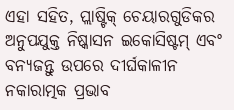ଏହା ସହିତ, ପ୍ଲାଷ୍ଟିକ୍ ଚେୟାରଗୁଡିକର ଅନୁପଯୁକ୍ତ ନିଷ୍କାସନ ଇକୋସିଷ୍ଟମ୍ ଏବଂ ବନ୍ୟଜନ୍ତୁ ଉପରେ ଦୀର୍ଘକାଳୀନ ନକାରାତ୍ମକ ପ୍ରଭାବ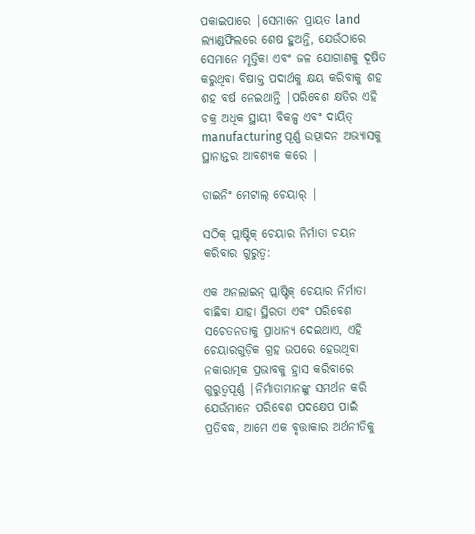ପକାଇପାରେ |ସେମାନେ ପ୍ରାୟତ land ଲ୍ୟାଣ୍ଡଫିଲରେ ଶେଷ ହୁଅନ୍ତି, ଯେଉଁଠାରେ ସେମାନେ ମୃତ୍ତିକା ଏବଂ ଜଳ ଯୋଗାଣକୁ ଦୂଷିତ କରୁଥିବା ବିଷାକ୍ତ ପଦାର୍ଥକୁ କ୍ଷୟ କରିବାକୁ ଶହ ଶହ ବର୍ଷ ନେଇଥାନ୍ତି |ପରିବେଶ କ୍ଷତିର ଏହି ଚକ୍ର ଅଧିକ ସ୍ଥାୟୀ ବିକଳ୍ପ ଏବଂ ଦାୟିତ୍ manufacturing ପୂର୍ଣ୍ଣ ଉତ୍ପାଦନ ଅଭ୍ୟାସକୁ ସ୍ଥାନାନ୍ତର ଆବଶ୍ୟକ କରେ |

ଡାଇନିଂ ମେଟାଲ୍ ଚେୟାର୍ |

ସଠିକ୍ ପ୍ଲାଷ୍ଟିକ୍ ଚେୟାର ନିର୍ମାତା ଚୟନ କରିବାର ଗୁରୁତ୍ୱ:

ଏକ ଅନଲାଇନ୍ ପ୍ଲାଷ୍ଟିକ୍ ଚେୟାର ନିର୍ମାତା ବାଛିବା ଯାହା ସ୍ଥିରତା ଏବଂ ପରିବେଶ ସଚେତନତାକୁ ପ୍ରାଧାନ୍ୟ ଦେଇଥାଏ, ଏହି ଚେୟାରଗୁଡ଼ିକ ଗ୍ରହ ଉପରେ ହେଉଥିବା ନକାରାତ୍ମକ ପ୍ରଭାବକୁ ହ୍ରାସ କରିବାରେ ଗୁରୁତ୍ୱପୂର୍ଣ୍ଣ |ନିର୍ମାତାମାନଙ୍କୁ ସମର୍ଥନ କରି ଯେଉଁମାନେ ପରିବେଶ ପଦକ୍ଷେପ ପାଇଁ ପ୍ରତିବଦ୍ଧ, ଆମେ ଏକ ବୃତ୍ତାକାର ଅର୍ଥନୀତିକୁ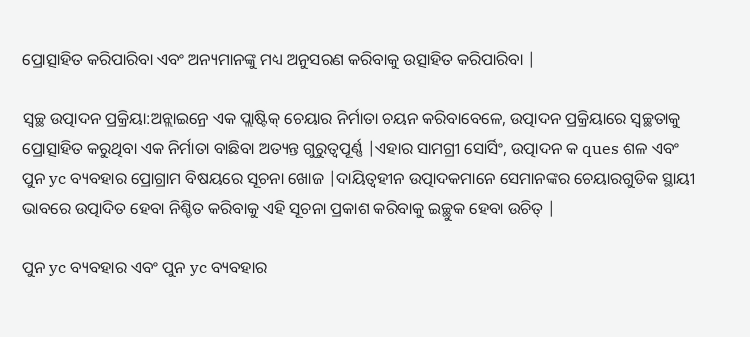ପ୍ରୋତ୍ସାହିତ କରିପାରିବା ଏବଂ ଅନ୍ୟମାନଙ୍କୁ ମଧ୍ୟ ଅନୁସରଣ କରିବାକୁ ଉତ୍ସାହିତ କରିପାରିବା |

ସ୍ୱଚ୍ଛ ଉତ୍ପାଦନ ପ୍ରକ୍ରିୟା:ଅନ୍ଲାଇନ୍ରେ ଏକ ପ୍ଲାଷ୍ଟିକ୍ ଚେୟାର ନିର୍ମାତା ଚୟନ କରିବାବେଳେ, ଉତ୍ପାଦନ ପ୍ରକ୍ରିୟାରେ ସ୍ୱଚ୍ଛତାକୁ ପ୍ରୋତ୍ସାହିତ କରୁଥିବା ଏକ ନିର୍ମାତା ବାଛିବା ଅତ୍ୟନ୍ତ ଗୁରୁତ୍ୱପୂର୍ଣ୍ଣ |ଏହାର ସାମଗ୍ରୀ ସୋର୍ସିଂ, ଉତ୍ପାଦନ କ ques ଶଳ ଏବଂ ପୁନ yc ବ୍ୟବହାର ପ୍ରୋଗ୍ରାମ ବିଷୟରେ ସୂଚନା ଖୋଜ |ଦାୟିତ୍ୱହୀନ ଉତ୍ପାଦକମାନେ ସେମାନଙ୍କର ଚେୟାରଗୁଡିକ ସ୍ଥାୟୀ ଭାବରେ ଉତ୍ପାଦିତ ହେବା ନିଶ୍ଚିତ କରିବାକୁ ଏହି ସୂଚନା ପ୍ରକାଶ କରିବାକୁ ଇଚ୍ଛୁକ ହେବା ଉଚିତ୍ |

ପୁନ yc ବ୍ୟବହାର ଏବଂ ପୁନ yc ବ୍ୟବହାର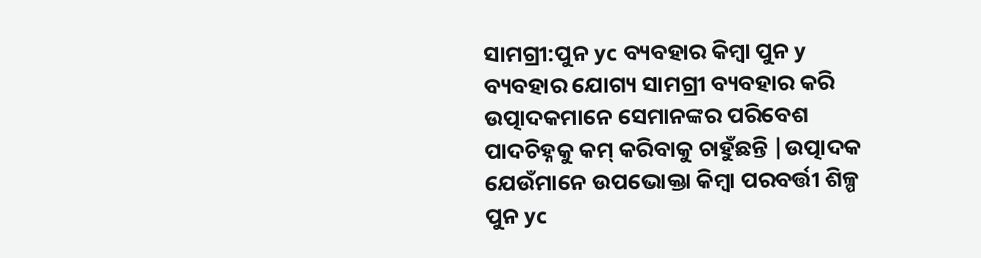ସାମଗ୍ରୀ:ପୁନ yc ବ୍ୟବହାର କିମ୍ବା ପୁନ y ବ୍ୟବହାର ଯୋଗ୍ୟ ସାମଗ୍ରୀ ବ୍ୟବହାର କରି ଉତ୍ପାଦକମାନେ ସେମାନଙ୍କର ପରିବେଶ ପାଦଚିହ୍ନକୁ କମ୍ କରିବାକୁ ଚାହୁଁଛନ୍ତି |ଉତ୍ପାଦକ ଯେଉଁମାନେ ଉପଭୋକ୍ତା କିମ୍ବା ପରବର୍ତ୍ତୀ ଶିଳ୍ପ ପୁନ yc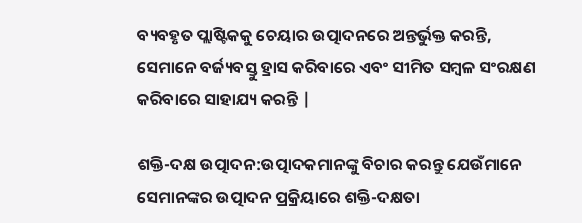ବ୍ୟବହୃତ ପ୍ଲାଷ୍ଟିକକୁ ଚେୟାର ଉତ୍ପାଦନରେ ଅନ୍ତର୍ଭୁକ୍ତ କରନ୍ତି, ସେମାନେ ବର୍ଜ୍ୟବସ୍ତୁ ହ୍ରାସ କରିବାରେ ଏବଂ ସୀମିତ ସମ୍ବଳ ସଂରକ୍ଷଣ କରିବାରେ ସାହାଯ୍ୟ କରନ୍ତି |

ଶକ୍ତି-ଦକ୍ଷ ଉତ୍ପାଦନ:ଉତ୍ପାଦକମାନଙ୍କୁ ବିଚାର କରନ୍ତୁ ଯେଉଁମାନେ ସେମାନଙ୍କର ଉତ୍ପାଦନ ପ୍ରକ୍ରିୟାରେ ଶକ୍ତି-ଦକ୍ଷତା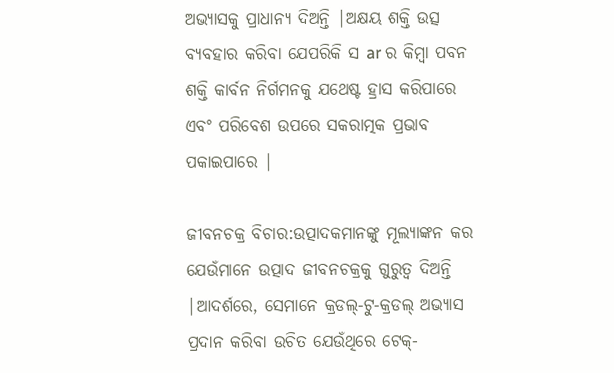ଅଭ୍ୟାସକୁ ପ୍ରାଧାନ୍ୟ ଦିଅନ୍ତି |ଅକ୍ଷୟ ଶକ୍ତି ଉତ୍ସ ବ୍ୟବହାର କରିବା ଯେପରିକି ସ ar ର କିମ୍ବା ପବନ ଶକ୍ତି କାର୍ବନ ନିର୍ଗମନକୁ ଯଥେଷ୍ଟ ହ୍ରାସ କରିପାରେ ଏବଂ ପରିବେଶ ଉପରେ ସକରାତ୍ମକ ପ୍ରଭାବ ପକାଇପାରେ |

ଜୀବନଚକ୍ର ବିଚାର:ଉତ୍ପାଦକମାନଙ୍କୁ ମୂଲ୍ୟାଙ୍କନ କର ଯେଉଁମାନେ ଉତ୍ପାଦ ଜୀବନଚକ୍ରକୁ ଗୁରୁତ୍ୱ ଦିଅନ୍ତି |ଆଦର୍ଶରେ, ସେମାନେ କ୍ରଡଲ୍-ଟୁ-କ୍ରଡଲ୍ ଅଭ୍ୟାସ ପ୍ରଦାନ କରିବା ଉଚିତ ଯେଉଁଥିରେ ଟେକ୍-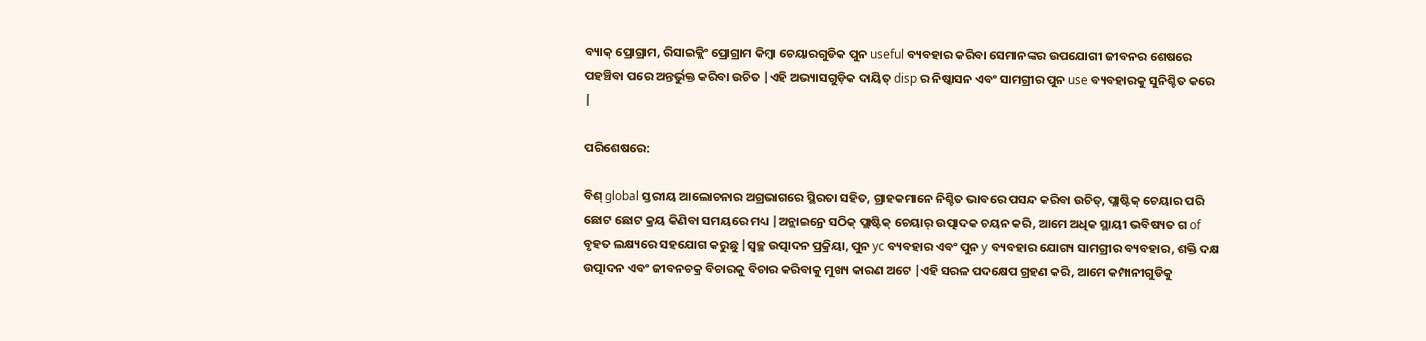ବ୍ୟାକ୍ ପ୍ରୋଗ୍ରାମ, ରିସାଇକ୍ଲିଂ ପ୍ରୋଗ୍ରାମ କିମ୍ବା ଚେୟାରଗୁଡିକ ପୁନ useful ବ୍ୟବହାର କରିବା ସେମାନଙ୍କର ଉପଯୋଗୀ ଜୀବନର ଶେଷରେ ପହଞ୍ଚିବା ପରେ ଅନ୍ତର୍ଭୁକ୍ତ କରିବା ଉଚିତ |ଏହି ଅଭ୍ୟାସଗୁଡ଼ିକ ଦାୟିତ୍ disp ର ନିଷ୍କାସନ ଏବଂ ସାମଗ୍ରୀର ପୁନ use ବ୍ୟବହାରକୁ ସୁନିଶ୍ଚିତ କରେ |

ପରିଶେଷରେ:

ବିଶ୍ global ସ୍ତରୀୟ ଆଲୋଚନାର ଅଗ୍ରଭାଗରେ ସ୍ଥିରତା ସହିତ, ଗ୍ରାହକମାନେ ନିଶ୍ଚିତ ଭାବରେ ପସନ୍ଦ କରିବା ଉଚିତ୍, ପ୍ଲାଷ୍ଟିକ୍ ଚେୟାର ପରି ଛୋଟ ଛୋଟ କ୍ରୟ କିଣିବା ସମୟରେ ମଧ୍ୟ |ଅନ୍ଲାଇନ୍ରେ ସଠିକ୍ ପ୍ଲାଷ୍ଟିକ୍ ଚେୟାର୍ ଉତ୍ପାଦକ ଚୟନ କରି, ଆମେ ଅଧିକ ସ୍ଥାୟୀ ଭବିଷ୍ୟତ ଗ of ବୃହତ ଲକ୍ଷ୍ୟରେ ସହଯୋଗ କରୁଛୁ |ସ୍ୱଚ୍ଛ ଉତ୍ପାଦନ ପ୍ରକ୍ରିୟା, ପୁନ yc ବ୍ୟବହାର ଏବଂ ପୁନ y ବ୍ୟବହାର ଯୋଗ୍ୟ ସାମଗ୍ରୀର ବ୍ୟବହାର, ଶକ୍ତି ଦକ୍ଷ ଉତ୍ପାଦନ ଏବଂ ଜୀବନଚକ୍ର ବିଚାରକୁ ବିଚାର କରିବାକୁ ମୁଖ୍ୟ କାରଣ ଅଟେ |ଏହି ସରଳ ପଦକ୍ଷେପ ଗ୍ରହଣ କରି, ଆମେ କମ୍ପାନୀଗୁଡିକୁ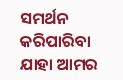ସମର୍ଥନ କରିପାରିବା ଯାହା ଆମର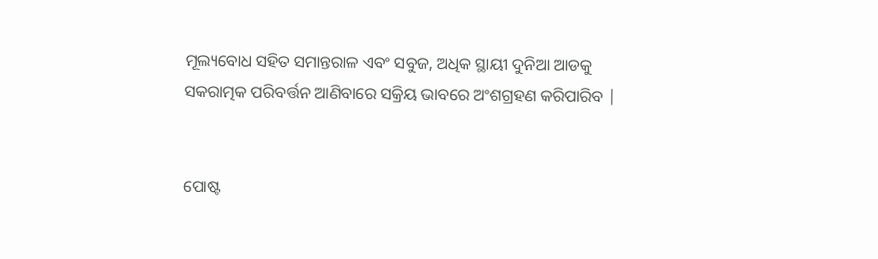ମୂଲ୍ୟବୋଧ ସହିତ ସମାନ୍ତରାଳ ଏବଂ ସବୁଜ, ଅଧିକ ସ୍ଥାୟୀ ଦୁନିଆ ଆଡକୁ ସକରାତ୍ମକ ପରିବର୍ତ୍ତନ ଆଣିବାରେ ସକ୍ରିୟ ଭାବରେ ଅଂଶଗ୍ରହଣ କରିପାରିବ |


ପୋଷ୍ଟ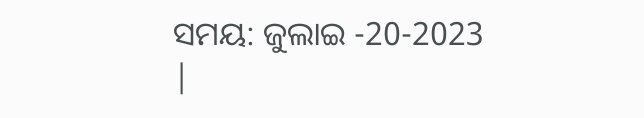ସମୟ: ଜୁଲାଇ -20-2023 |